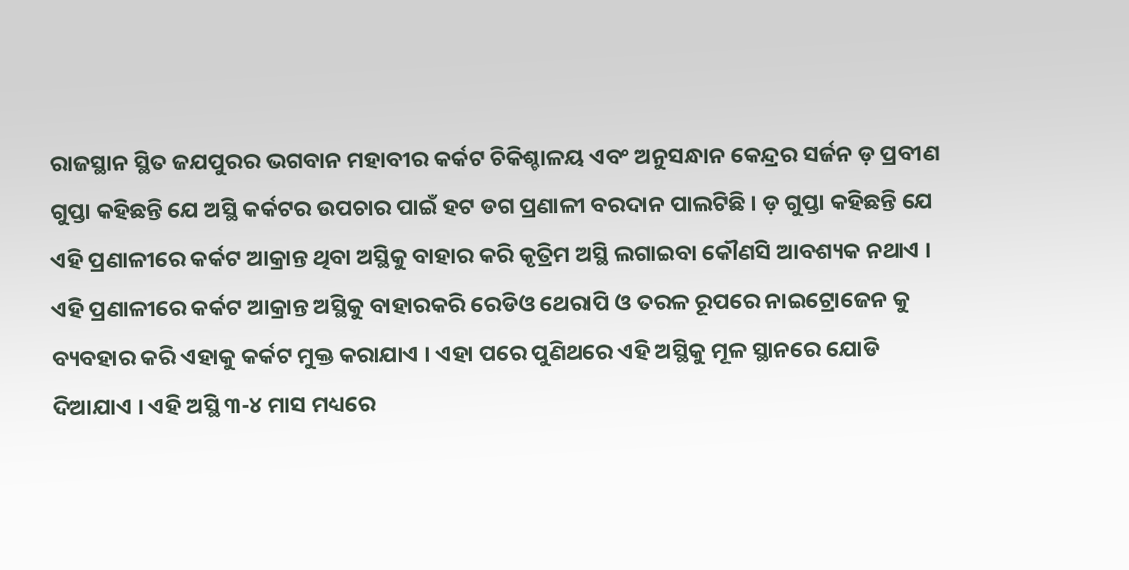ରାଜସ୍ଥାନ ସ୍ଥିତ ଜଯପୁରର ଭଗବାନ ମହାବୀର କର୍କଟ ଚିକିଶ୍ଚାଳୟ ଏବଂ ଅନୁସନ୍ଧାନ କେନ୍ଦ୍ରର ସର୍ଜନ ଡ଼ ପ୍ରବୀଣ ଗୁପ୍ତା କହିଛନ୍ତି ଯେ ଅସ୍ଥି କର୍କଟର ଉପଚାର ପାଇଁ ହଟ ଡଗ ପ୍ରଣାଳୀ ବରଦାନ ପାଲଟିଛି । ଡ଼ ଗୁପ୍ତା କହିଛନ୍ତି ଯେ ଏହି ପ୍ରଣାଳୀରେ କର୍କଟ ଆକ୍ରାନ୍ତ ଥିବା ଅସ୍ଥିକୁ ବାହାର କରି କୃତ୍ରିମ ଅସ୍ଥି ଲଗାଇବା କୌଣସି ଆବଶ୍ୟକ ନଥାଏ ।
ଏହି ପ୍ରଣାଳୀରେ କର୍କଟ ଆକ୍ରାନ୍ତ ଅସ୍ଥିକୁ ବାହାରକରି ରେଡିଓ ଥେରାପି ଓ ତରଳ ରୂପରେ ନାଇଟ୍ରୋଜେନ କୁ ବ୍ୟବହାର କରି ଏହାକୁ କର୍କଟ ମୁକ୍ତ କରାଯାଏ । ଏହା ପରେ ପୁଣିଥରେ ଏହି ଅସ୍ଥିକୁ ମୂଳ ସ୍ଥାନରେ ଯୋଡି ଦିଆଯାଏ । ଏହି ଅସ୍ଥି ୩-୪ ମାସ ମଧ୍ୟରେ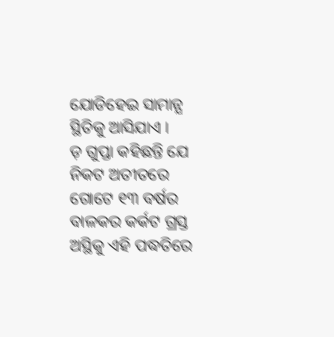ଯୋଡିହେଇ ସାମାନ୍ଯ ସ୍ଥିତିକୁ ଆସିଯାଏ ।
ଡ଼ ଗୁପ୍ତା କହିଛନ୍ତି ଯେ ନିକଟ ଅତୀତରେ ଗୋଟେ ୧୩ ବର୍ଷର ବାଳକର କର୍କଟ ଗ୍ରସ୍ତ ଅସ୍ଥିକୁ ଏହି ପଦ୍ଧତିରେ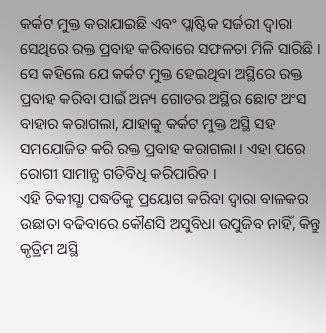କର୍କଟ ମୁକ୍ତ କରାଯାଇଛି ଏବଂ ପ୍ଲାଷ୍ଟିକ ସର୍ଜରୀ ଦ୍ଵାରା ସେଥିରେ ରକ୍ତ ପ୍ରବାହ କରିବାରେ ସଫଳତା ମିଳି ସାରିଛି । ସେ କହିଲେ ଯେ କର୍କଟ ମୁକ୍ତ ହେଇଥିବା ଅସ୍ଥିରେ ରକ୍ତ ପ୍ରବାହ କରିବା ପାଇଁ ଅନ୍ୟ ଗୋଡର ଅସ୍ଥିର ଛୋଟ ଅଂସ ବାହାର କରାଗଲା, ଯାହାକୁ କର୍କଟ ମୁକ୍ତ ଅସ୍ଥି ସହ ସମଯୋଜିତ କରି ରକ୍ତ ପ୍ରବାହ କରାଗଲା । ଏହା ପରେ ରୋଗୀ ସାମାନ୍ଯ ଗତିବିଧି କରିପାରିବ ।
ଏହି ଚିକୀସ୍ଛା ପଦ୍ଧତିକୁ ପ୍ରୟୋଗ କରିବା ଦ୍ଵାରା ବାଳକର ଉଛାତା ବଢିବାରେ କୌଣସି ଅସୁବିଧା ଉପୁଜିବ ନାହିଁ, କିନ୍ତୁ କୃତ୍ରିମ ଅସ୍ଥି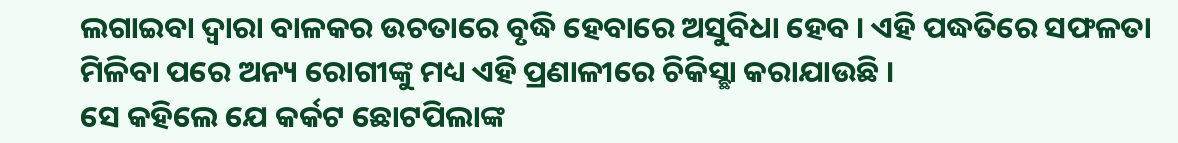ଲଗାଇବା ଦ୍ଵାରା ବାଳକର ଉଚତାରେ ବୃଦ୍ଧି ହେବାରେ ଅସୁବିଧା ହେବ । ଏହି ପଦ୍ଧତିରେ ସଫଳତା ମିଳିବା ପରେ ଅନ୍ୟ ରୋଗୀଙ୍କୁ ମଧ୍ୟ ଏହି ପ୍ରଣାଳୀରେ ଚିକିସ୍ଛା କରାଯାଉଛି ।
ସେ କହିଲେ ଯେ କର୍କଟ ଛୋଟପିଲାଙ୍କ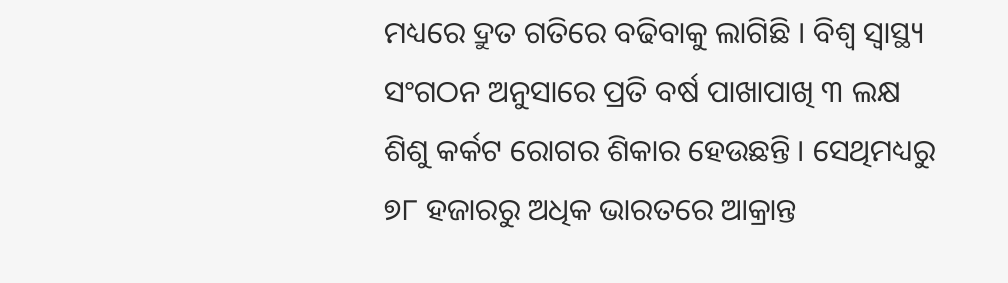ମଧ୍ୟରେ ଦ୍ରୁତ ଗତିରେ ବଢିବାକୁ ଲାଗିଛି । ବିଶ୍ଵ ସ୍ୱାସ୍ଥ୍ୟ ସଂଗଠନ ଅନୁସାରେ ପ୍ରତି ବର୍ଷ ପାଖାପାଖି ୩ ଲକ୍ଷ ଶିଶୁ କର୍କଟ ରୋଗର ଶିକାର ହେଉଛନ୍ତି । ସେଥିମଧ୍ୟରୁ ୭୮ ହଜାରରୁ ଅଧିକ ଭାରତରେ ଆକ୍ରାନ୍ତ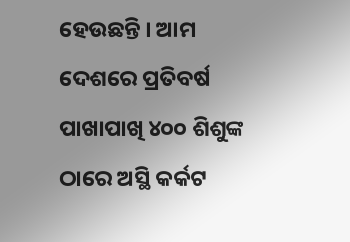ହେଉଛନ୍ତି । ଆମ ଦେଶରେ ପ୍ରତିବର୍ଷ ପାଖାପାଖି ୪୦୦ ଶିଶୁଙ୍କ ଠାରେ ଅସ୍ଥି କର୍କଟ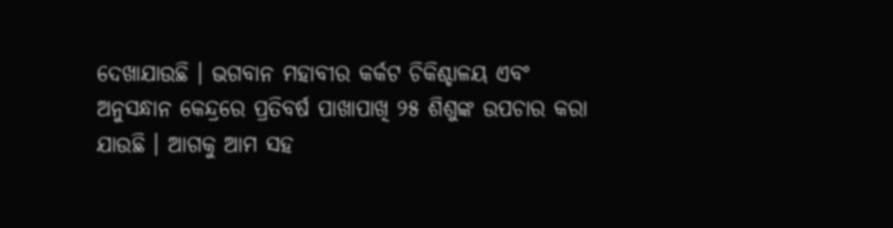ଦେଖାଯାଉଛି । ଭଗବାନ ମହାବୀର କର୍କଟ ଚିକିଶ୍ଚାଳୟ ଏବଂ ଅନୁସନ୍ଧାନ କେନ୍ଦ୍ରରେ ପ୍ରତିବର୍ଷ ପାଖାପାଖି ୨୫ ଶିଶୁଙ୍କ ଉପଚାର କରା ଯାଉଛି । ଆଗକୁ ଆମ ସହ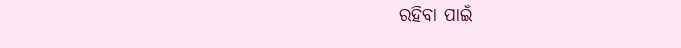ରହିବା ପାଇଁ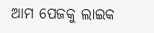ଆମ ପେଜକୁ ଲାଇକ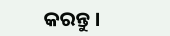କରନ୍ତୁ ।